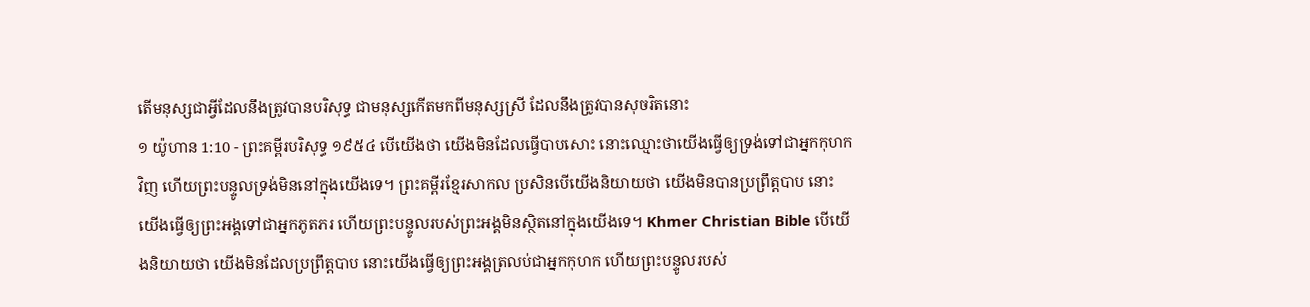តើមនុស្សជាអ្វីដែលនឹងត្រូវបានបរិសុទ្ធ ជាមនុស្សកើតមកពីមនុស្សស្រី ដែលនឹងត្រូវបានសុចរិតនោះ
១ យ៉ូហាន 1:10 - ព្រះគម្ពីរបរិសុទ្ធ ១៩៥៤ បើយើងថា យើងមិនដែលធ្វើបាបសោះ នោះឈ្មោះថាយើងធ្វើឲ្យទ្រង់ទៅជាអ្នកកុហកវិញ ហើយព្រះបន្ទូលទ្រង់មិននៅក្នុងយើងទេ។ ព្រះគម្ពីរខ្មែរសាកល ប្រសិនបើយើងនិយាយថា យើងមិនបានប្រព្រឹត្តបាប នោះយើងធ្វើឲ្យព្រះអង្គទៅជាអ្នកភូតភរ ហើយព្រះបន្ទូលរបស់ព្រះអង្គមិនស្ថិតនៅក្នុងយើងទេ។ Khmer Christian Bible បើយើងនិយាយថា យើងមិនដែលប្រព្រឹត្ដបាប នោះយើងធ្វើឲ្យព្រះអង្គត្រលប់ជាអ្នកកុហក ហើយព្រះបន្ទូលរបស់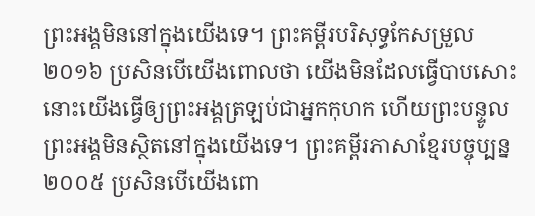ព្រះអង្គមិននៅក្នុងយើងទេ។ ព្រះគម្ពីរបរិសុទ្ធកែសម្រួល ២០១៦ ប្រសិនបើយើងពោលថា យើងមិនដែលធ្វើបាបសោះ នោះយើងធ្វើឲ្យព្រះអង្គត្រឡប់ជាអ្នកកុហក ហើយព្រះបន្ទូលព្រះអង្គមិនស្ថិតនៅក្នុងយើងទេ។ ព្រះគម្ពីរភាសាខ្មែរបច្ចុប្បន្ន ២០០៥ ប្រសិនបើយើងពោ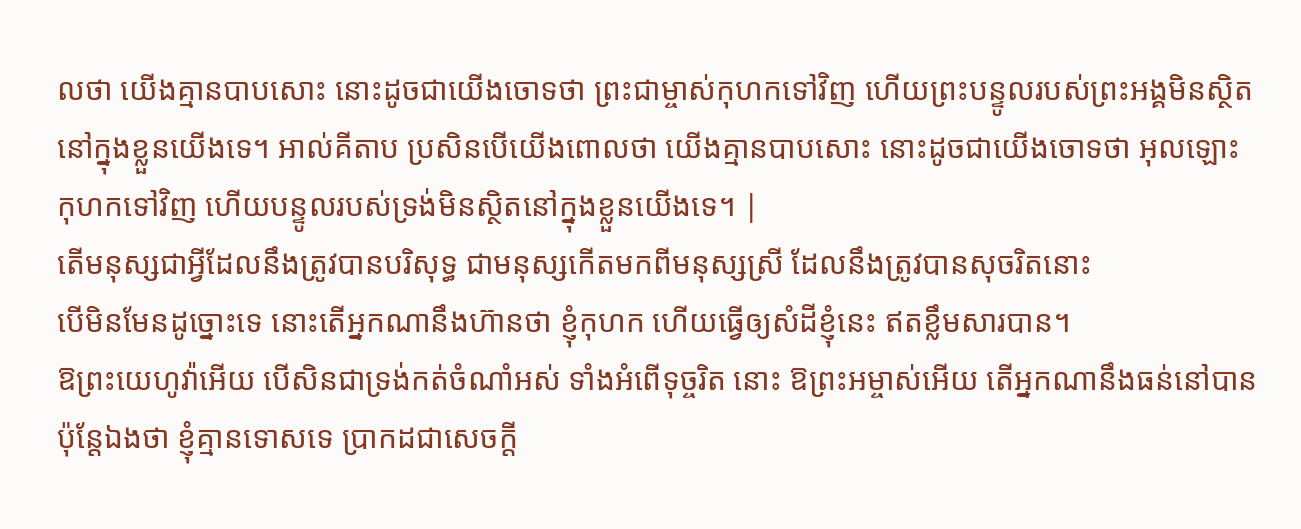លថា យើងគ្មានបាបសោះ នោះដូចជាយើងចោទថា ព្រះជាម្ចាស់កុហកទៅវិញ ហើយព្រះបន្ទូលរបស់ព្រះអង្គមិនស្ថិតនៅក្នុងខ្លួនយើងទេ។ អាល់គីតាប ប្រសិនបើយើងពោលថា យើងគ្មានបាបសោះ នោះដូចជាយើងចោទថា អុលឡោះកុហកទៅវិញ ហើយបន្ទូលរបស់ទ្រង់មិនស្ថិតនៅក្នុងខ្លួនយើងទេ។ |
តើមនុស្សជាអ្វីដែលនឹងត្រូវបានបរិសុទ្ធ ជាមនុស្សកើតមកពីមនុស្សស្រី ដែលនឹងត្រូវបានសុចរិតនោះ
បើមិនមែនដូច្នោះទេ នោះតើអ្នកណានឹងហ៊ានថា ខ្ញុំកុហក ហើយធ្វើឲ្យសំដីខ្ញុំនេះ ឥតខ្លឹមសារបាន។
ឱព្រះយេហូវ៉ាអើយ បើសិនជាទ្រង់កត់ចំណាំអស់ ទាំងអំពើទុច្ចរិត នោះ ឱព្រះអម្ចាស់អើយ តើអ្នកណានឹងធន់នៅបាន
ប៉ុន្តែឯងថា ខ្ញុំគ្មានទោសទេ ប្រាកដជាសេចក្ដី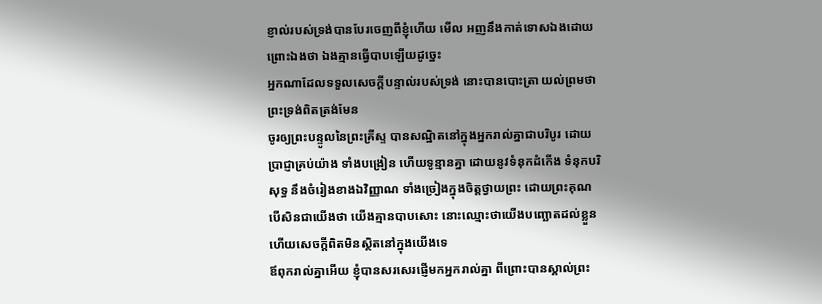ខ្ញាល់របស់ទ្រង់បានបែរចេញពីខ្ញុំហើយ មើល អញនឹងកាត់ទោសឯងដោយព្រោះឯងថា ឯងគ្មានធ្វើបាបឡើយដូច្នេះ
អ្នកណាដែលទទួលសេចក្ដីបន្ទាល់របស់ទ្រង់ នោះបានបោះត្រា យល់ព្រមថា ព្រះទ្រង់ពិតត្រង់មែន
ចូរឲ្យព្រះបន្ទូលនៃព្រះគ្រីស្ទ បានសណ្ឋិតនៅក្នុងអ្នករាល់គ្នាជាបរិបូរ ដោយប្រាជ្ញាគ្រប់យ៉ាង ទាំងបង្រៀន ហើយទូន្មានគ្នា ដោយនូវទំនុកដំកើង ទំនុកបរិសុទ្ធ នឹងចំរៀងខាងឯវិញ្ញាណ ទាំងច្រៀងក្នុងចិត្តថ្វាយព្រះ ដោយព្រះគុណ
បើសិនជាយើងថា យើងគ្មានបាបសោះ នោះឈ្មោះថាយើងបញ្ឆោតដល់ខ្លួន ហើយសេចក្ដីពិតមិនស្ថិតនៅក្នុងយើងទេ
ឪពុករាល់គ្នាអើយ ខ្ញុំបានសរសេរផ្ញើមកអ្នករាល់គ្នា ពីព្រោះបានស្គាល់ព្រះ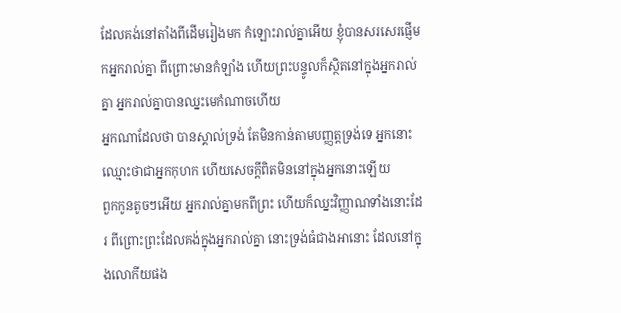ដែលគង់នៅតាំងពីដើមរៀងមក កំឡោះរាល់គ្នាអើយ ខ្ញុំបានសរសេរផ្ញើមកអ្នករាល់គ្នា ពីព្រោះមានកំឡាំង ហើយព្រះបន្ទូលក៏ស្ថិតនៅក្នុងអ្នករាល់គ្នា អ្នករាល់គ្នាបានឈ្នះមេកំណាចហើយ
អ្នកណាដែលថា បានស្គាល់ទ្រង់ តែមិនកាន់តាមបញ្ញត្តទ្រង់ទេ អ្នកនោះឈ្មោះថាជាអ្នកកុហក ហើយសេចក្ដីពិតមិននៅក្នុងអ្នកនោះឡើយ
ពួកកូនតូចៗអើយ អ្នករាល់គ្នាមកពីព្រះ ហើយក៏ឈ្នះវិញ្ញាណទាំងនោះដែរ ពីព្រោះព្រះដែលគង់ក្នុងអ្នករាល់គ្នា នោះទ្រង់ធំជាងអានោះ ដែលនៅក្នុងលោកីយផង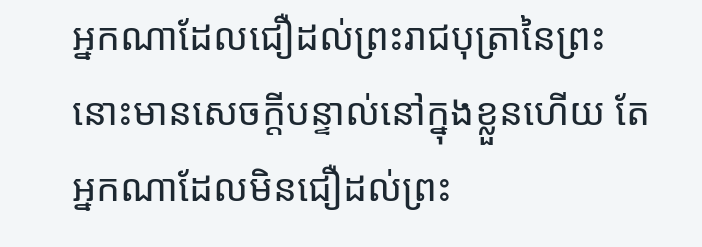អ្នកណាដែលជឿដល់ព្រះរាជបុត្រានៃព្រះ នោះមានសេចក្ដីបន្ទាល់នៅក្នុងខ្លួនហើយ តែអ្នកណាដែលមិនជឿដល់ព្រះ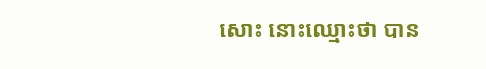សោះ នោះឈ្មោះថា បាន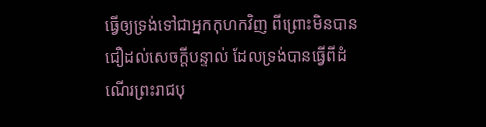ធ្វើឲ្យទ្រង់ទៅជាអ្នកកុហកវិញ ពីព្រោះមិនបានជឿដល់សេចក្ដីបន្ទាល់ ដែលទ្រង់បានធ្វើពីដំណើរព្រះរាជបុ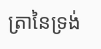ត្រានៃទ្រង់